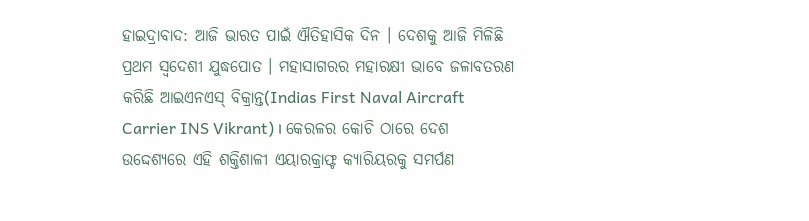ହାଇଦ୍ରାବାଦ: ଆଜି ଭାରତ ପାଇଁ ଐତିହାସିକ ଦିନ । ଦେଶକୁ ଆଜି ମିଳିଛି ପ୍ରଥମ ସ୍ବଦେଶୀ ଯୁଦ୍ଧପୋତ । ମହାସାଗରର ମହାରକ୍ଷୀ ଭାବେ ଜଳାବତରଣ କରିଛି ଆଇଏନଏସ୍ ବିକ୍ରାନ୍ତ(Indias First Naval Aircraft Carrier INS Vikrant) । କେରଳର କୋଚି ଠାରେ ଦେଶ ଉଦ୍ଦେଶ୍ୟରେ ଏହି ଶକ୍ତିଶାଳୀ ଏୟାରକ୍ରାଫ୍ଟ କ୍ୟାରିୟରକୁ ସମର୍ପଣ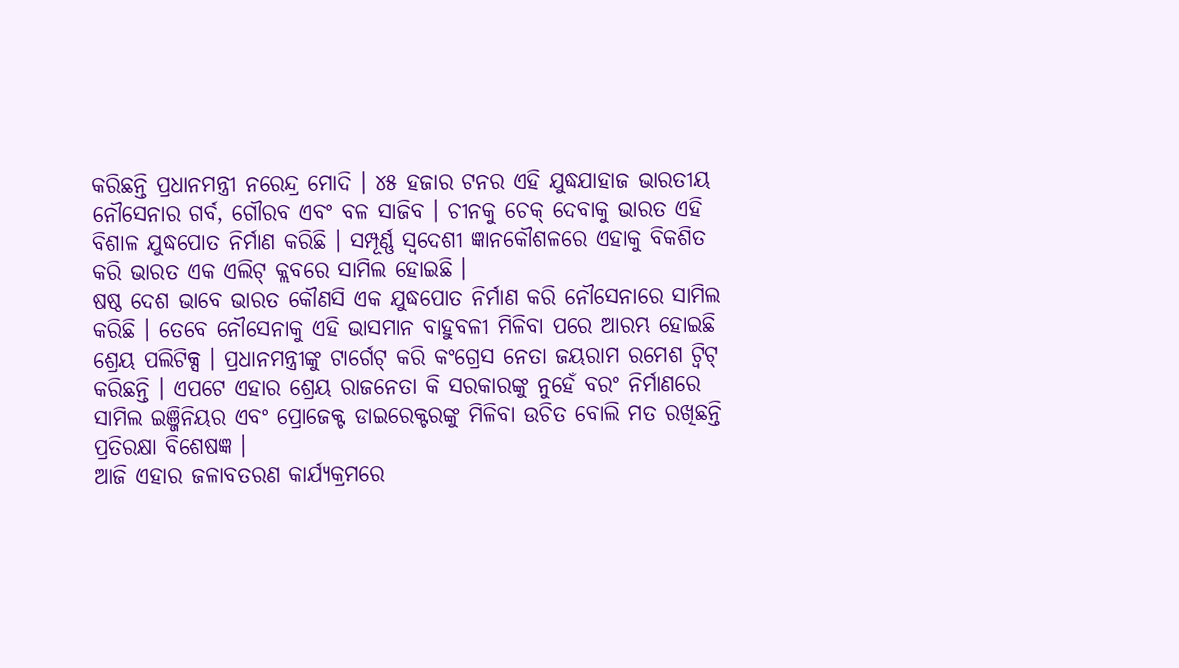କରିଛନ୍ତି ପ୍ରଧାନମନ୍ତ୍ରୀ ନରେନ୍ଦ୍ର ମୋଦି । ୪୫ ହଜାର ଟନର ଏହି ଯୁଦ୍ଧଯାହାଜ ଭାରତୀୟ ନୌସେନାର ଗର୍ବ, ଗୌରବ ଏବଂ ବଳ ସାଜିବ । ଚୀନକୁ ଚେକ୍ ଦେବାକୁ ଭାରତ ଏହି ବିଶାଳ ଯୁଦ୍ଧପୋତ ନିର୍ମାଣ କରିଛି । ସମ୍ପୂର୍ଣ୍ଣ ସ୍ବଦେଶୀ ଜ୍ଞାନକୌଶଳରେ ଏହାକୁ ବିକଶିତ କରି ଭାରତ ଏକ ଏଲିଟ୍ କ୍ଲବରେ ସାମିଲ ହୋଇଛି ।
ଷଷ୍ଠ ଦେଶ ଭାବେ ଭାରତ କୌଣସି ଏକ ଯୁଦ୍ଧପୋତ ନିର୍ମାଣ କରି ନୌସେନାରେ ସାମିଲ କରିଛି । ତେବେ ନୌସେନାକୁ ଏହି ଭାସମାନ ବାହୁବଳୀ ମିଳିବା ପରେ ଆରମ୍ଭ ହୋଇଛି ଶ୍ରେୟ ପଲିଟିକ୍ସ । ପ୍ରଧାନମନ୍ତ୍ରୀଙ୍କୁ ଟାର୍ଗେଟ୍ କରି କଂଗ୍ରେସ ନେତା ଜୟରାମ ରମେଶ ଟ୍ବିଟ୍ କରିଛନ୍ତି । ଏପଟେ ଏହାର ଶ୍ରେୟ ରାଜନେତା କି ସରକାରଙ୍କୁ ନୁହେଁ ବରଂ ନିର୍ମାଣରେ ସାମିଲ ଇଞ୍ଜିନିୟର ଏବଂ ପ୍ରୋଜେକ୍ଟ ଡାଇରେକ୍ଟରଙ୍କୁ ମିଳିବା ଉଚିତ ବୋଲି ମତ ରଖିଛନ୍ତି ପ୍ରତିରକ୍ଷା ବିଶେଷଜ୍ଞ ।
ଆଜି ଏହାର ଜଳାବତରଣ କାର୍ଯ୍ୟକ୍ରମରେ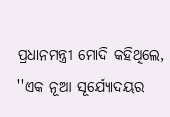ପ୍ରଧାନମନ୍ତ୍ରୀ ମୋଦି କହିଥିଲେ, ''ଏକ ନୂଆ ସୂର୍ଯ୍ୟୋଦୟର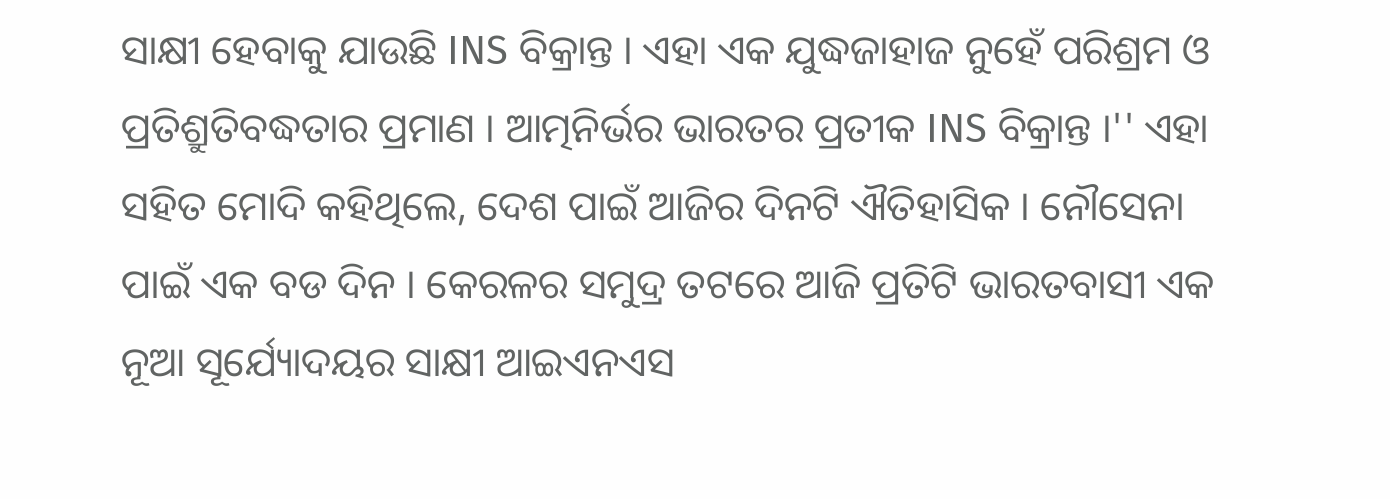ସାକ୍ଷୀ ହେବାକୁ ଯାଉଛି INS ବିକ୍ରାନ୍ତ । ଏହା ଏକ ଯୁଦ୍ଧଜାହାଜ ନୁହେଁ ପରିଶ୍ରମ ଓ ପ୍ରତିଶ୍ରୁତିବଦ୍ଧତାର ପ୍ରମାଣ । ଆତ୍ମନିର୍ଭର ଭାରତର ପ୍ରତୀକ INS ବିକ୍ରାନ୍ତ ।'' ଏହା ସହିତ ମୋଦି କହିଥିଲେ, ଦେଶ ପାଇଁ ଆଜିର ଦିନଟି ଐତିହାସିକ । ନୌସେନା ପାଇଁ ଏକ ବଡ ଦିନ । କେରଳର ସମୁଦ୍ର ତଟରେ ଆଜି ପ୍ରତିଟି ଭାରତବାସୀ ଏକ ନୂଆ ସୂର୍ଯ୍ୟୋଦୟର ସାକ୍ଷୀ ଆଇଏନଏସ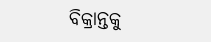ବିକ୍ରାନ୍ତକୁ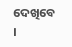ଦେଖିବେ ।